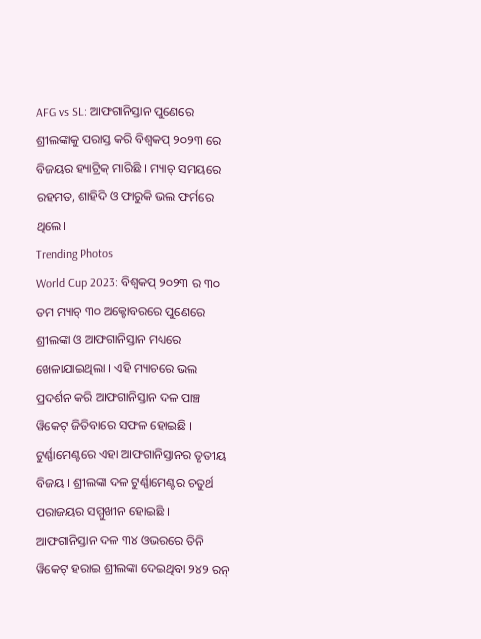AFG vs SL: ଆଫଗାନିସ୍ତାନ ପୁଣେରେ ଶ୍ରୀଲଙ୍କାକୁ ପରାସ୍ତ କରି ବିଶ୍ୱକପ୍ ୨୦୨୩ ରେ ବିଜୟର ହ୍ୟାଟ୍ରିକ୍ ମାରିଛି । ମ୍ୟାଚ୍ ସମୟରେ ରହମତ, ଶାହିଦି ଓ ଫାରୁକି ଭଲ ଫର୍ମରେ ଥିଲେ।
Trending Photos
World Cup 2023: ବିଶ୍ୱକପ୍ ୨୦୨୩ ର ୩୦ ତମ ମ୍ୟାଚ୍ ୩୦ ଅକ୍ଟୋବରରେ ପୁଣେରେ ଶ୍ରୀଲଙ୍କା ଓ ଆଫଗାନିସ୍ତାନ ମଧ୍ୟରେ ଖେଳାଯାଇଥିଲା । ଏହି ମ୍ୟାଚରେ ଭଲ ପ୍ରଦର୍ଶନ କରି ଆଫଗାନିସ୍ତାନ ଦଳ ପାଞ୍ଚ ୱିକେଟ୍ ଜିତିବାରେ ସଫଳ ହୋଇଛି । ଟୁର୍ଣ୍ଣାମେଣ୍ଟରେ ଏହା ଆଫଗାନିସ୍ତାନର ତୃତୀୟ ବିଜୟ । ଶ୍ରୀଲଙ୍କା ଦଳ ଟୁର୍ଣ୍ଣାମେଣ୍ଟର ଚତୁର୍ଥ ପରାଜୟର ସମ୍ମୁଖୀନ ହୋଇଛି ।
ଆଫଗାନିସ୍ତାନ ଦଳ ୩୪ ଓଭରରେ ତିନି ୱିକେଟ୍ ହରାଇ ଶ୍ରୀଲଙ୍କା ଦେଇଥିବା ୨୪୨ ରନ୍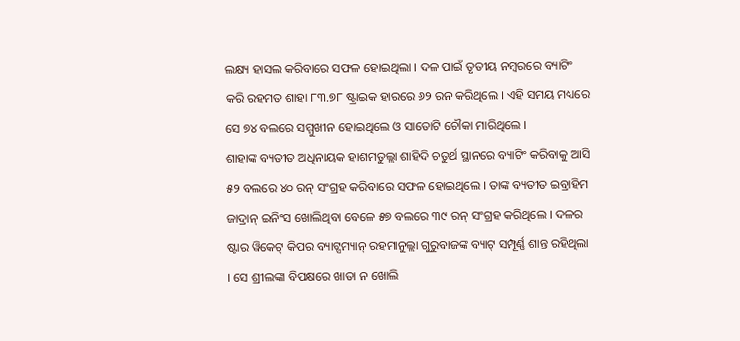ଲକ୍ଷ୍ୟ ହାସଲ କରିବାରେ ସଫଳ ହୋଇଥିଲା । ଦଳ ପାଇଁ ତୃତୀୟ ନମ୍ବରରେ ବ୍ୟାଟିଂ କରି ରହମତ ଶାହା ୮୩.୭୮ ଷ୍ଟ୍ରାଇକ ହାରରେ ୬୨ ରନ କରିଥିଲେ । ଏହି ସମୟ ମଧ୍ୟରେ ସେ ୭୪ ବଲରେ ସମ୍ମୁଖୀନ ହୋଇଥିଲେ ଓ ସାତୋଟି ଚୌକା ମାରିଥିଲେ ।
ଶାହାଙ୍କ ବ୍ୟତୀତ ଅଧିନାୟକ ହାଶମତୁଲ୍ଲା ଶାହିଦି ଚତୁର୍ଥ ସ୍ଥାନରେ ବ୍ୟାଟିଂ କରିବାକୁ ଆସି ୫୨ ବଲରେ ୪୦ ରନ୍ ସଂଗ୍ରହ କରିବାରେ ସଫଳ ହୋଇଥିଲେ । ତାଙ୍କ ବ୍ୟତୀତ ଇବ୍ରାହିମ ଜାଦ୍ରାନ୍ ଇନିଂସ ଖୋଲିଥିବା ବେଳେ ୫୭ ବଲରେ ୩୯ ରନ୍ ସଂଗ୍ରହ କରିଥିଲେ । ଦଳର ଷ୍ଟାର ୱିକେଟ୍ କିପର ବ୍ୟାଟ୍ସମ୍ୟାନ୍ ରହମାନୁଲ୍ଲା ଗୁରୁବାଜଙ୍କ ବ୍ୟାଟ୍ ସମ୍ପୂର୍ଣ୍ଣ ଶାନ୍ତ ରହିଥିଲା । ସେ ଶ୍ରୀଲଙ୍କା ବିପକ୍ଷରେ ଖାତା ନ ଖୋଲି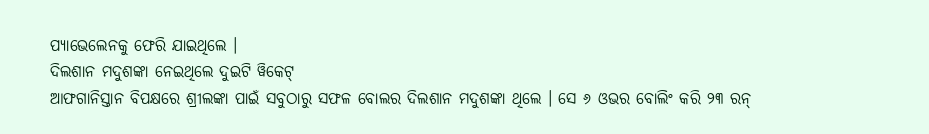ପ୍ୟାଭେଲେନକୁ ଫେରି ଯାଇଥିଲେ ।
ଦିଲଶାନ ମଦୁଶଙ୍କା ନେଇଥିଲେ ଦୁଇଟି ୱିକେଟ୍
ଆଫଗାନିସ୍ତାନ ବିପକ୍ଷରେ ଶ୍ରୀଲଙ୍କା ପାଇଁ ସବୁଠାରୁ ସଫଳ ବୋଲର ଦିଲଶାନ ମଦୁଶଙ୍କା ଥିଲେ । ସେ ୬ ଓଭର ବୋଲିଂ କରି ୨୩ ରନ୍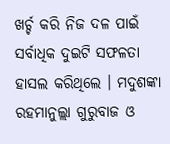ଖର୍ଚ୍ଚ କରି ନିଜ ଦଳ ପାଇଁ ସର୍ବାଧିକ ଦୁଇଟି ସଫଳତା ହାସଲ କରିଥିଲେ । ମଦୁଶଙ୍କା ରହମାନୁଲ୍ଲା ଗୁରୁବାଜ ଓ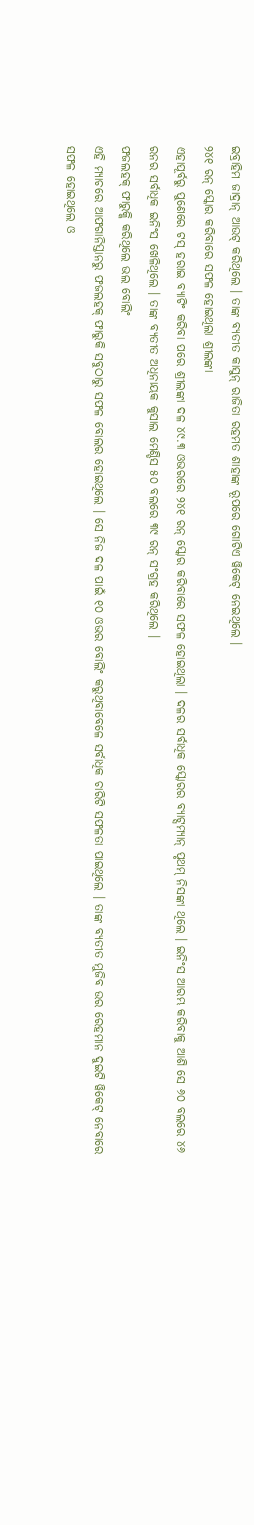ଇବ୍ରାହିମ ଜାଦ୍ରାନ୍ ଆଉଟ୍ କରିଥିଲେ । ତାଙ୍କ ବ୍ୟତୀତ କାସୁନ୍ ରାଜିତା ରହମତ ଶାହାଙ୍କ ରୂପରେ ଗୋଟିଏ ୱିକେଟ୍ ନେଇଥିଲେ ।
୨୪୧ ରନ୍ ସ୍କୋର କରିବାରେ ସଫଳ ହୋଇଥିଲା ଶ୍ରୀଲଙ୍କା
ଏହାପୂର୍ବରୁ ପୁଣେରେ ଟସ୍ ହରାଇ ବ୍ୟାଟିଂ କରିବା ପରେ ଶ୍ରୀଲଙ୍କା ଦଳ ୪୯.୩ ଓଭରରେ ୨୪୧ ରନ୍ ସ୍କୋର କରିବାରେ ସଫଳ ହୋଇଥିଲା । ଦଳର ସର୍ବାଧିକ ସ୍କୋରର ବ୍ୟାଟ୍ସମ୍ୟାନ୍ ପୃଥମ୍ ନିସଙ୍କା ଥିଲେ । ଇନିଂସ ଆରମ୍ଭ କରିବାକୁ ଆଶି ସେ ୬୦ ବଲରେ ୪୬ ରନର ସର୍ବାଧିକ ଇନିଂସ ଖେଳିଥିଲେ । ତାଙ୍କ ବ୍ୟତୀତ ଅଧିନାୟକ କୁସାଲ ମେଣ୍ଡିସ ୫୦ ବଲରେ ୩୯ ରନ୍ ସଂଗ୍ରହ କରିଥିଲେ ।
ଫଜଲହକ୍ ଫାରୁକ୍କି କରିଥିଲେ ଭଲ ବୋଲିଂ
ଏହି ମ୍ୟାଚରେ ଆଫଗାନିସ୍ତାନରୁ ଫଜଲହକ୍ ଫାରୁକି ସବୁଠାରୁ ସଫଳ ବୋଲର ହୋଇଥିଲେ । ସେ ନିଜ ଦଳ ପାଇଁ ୧୦ ଓଭର ବୋଲିଂ କରୁଥିବାବେଳେ ସର୍ବାଧିକ ଚାରିଟି ସଫଳତା ପାଇଥିଲେ । ତାଙ୍କ ବ୍ୟତୀତ ମୁଜିବ ଉର ରେହମାନ ଦୁଇଟି ୱିକେଟ୍ ନେବାରେ ସଫଳ ହୋଇଥିଲେ ଓ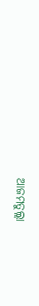ଆଜମତୁଲ୍ଲା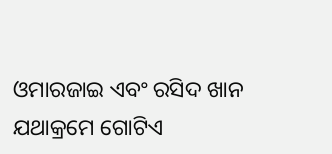ଓମାରଜାଇ ଏବଂ ରସିଦ ଖାନ ଯଥାକ୍ରମେ ଗୋଟିଏ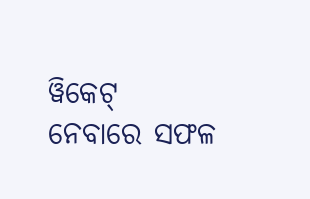ୱିକେଟ୍ ନେବାରେ ସଫଳ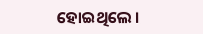ହୋଇଥିଲେ ।